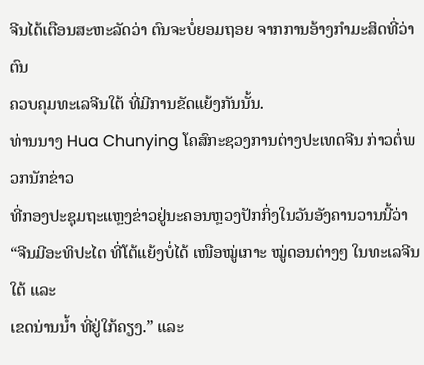ຈີນໄດ້ເຕືອນສະຫະລັດວ່າ ຕົນຈະບໍ່ຍອມຖອຍ ຈາກການອ້າງກຳມະສິດທີ່ວ່າ ຕົນ
ຄວບຄຸມທະເລຈີນໃຕ້ ທີ່ມີການຂັດແຍ້ງກັນນັ້ນ.
ທ່ານນາງ Hua Chunying ໂຄສົກະຊວງການຕ່າງປະເທດຈີນ ກ່າວຕໍ່ພວກນັກຂ່າວ
ທີ່ກອງປະຊຸມຖະແຫຼງຂ່າວຢູ່ນະຄອນຫຼວງປັກກິ່ງໃນວັນອັງຄານວານນີ້ວ່າ “ຈີນມີອະທິປະໄຕ ທີ່ໂຕ້ແຍ້ງບໍ່ໄດ້ ເໜືອໝູ່ເກາະ ໝູ່ດອນຕ່າງໆ ໃນທະເລຈີນໃຕ້ ແລະ
ເຂດນ່ານນ້ຳ ທີ່ຢູ່ໃກ້ຄຽງ.” ແລະ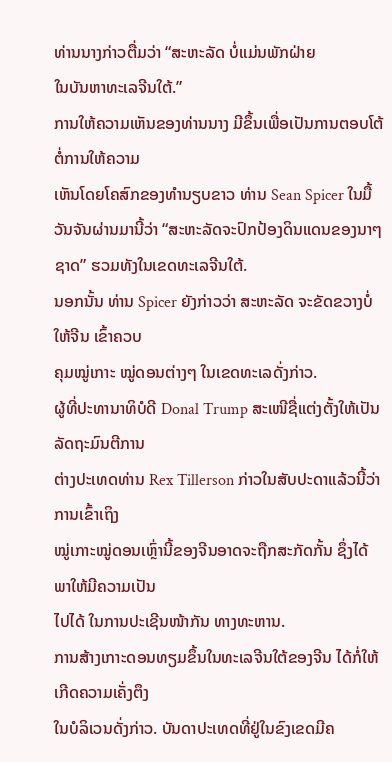ທ່ານນາງກ່າວຕື່ມວ່າ “ສະຫະລັດ ບໍ່ແມ່ນພັກຝ່າຍ
ໃນບັນຫາທະເລຈີນໃຕ້.”
ການໃຫ້ຄວາມເຫັນຂອງທ່ານນາງ ມີຂຶ້ນເພື່ອເປັນການຕອບໂຕ້ຕໍ່ການໃຫ້ຄວາມ
ເຫັນໂດຍໂຄສົກຂອງທຳນຽບຂາວ ທ່ານ Sean Spicer ໃນມື້ວັນຈັນຜ່ານມານີ້ວ່າ “ສະຫະລັດຈະປົກປ້ອງດິນແດນຂອງນາໆຊາດ” ຮວມທັງໃນເຂດທະເລຈີນໃຕ້.
ນອກນັ້ນ ທ່ານ Spicer ຍັງກ່າວວ່າ ສະຫະລັດ ຈະຂັດຂວາງບໍ່ໃຫ້ຈີນ ເຂົ້າຄວບ
ຄຸມໝູ່ເກາະ ໝູ່ດອນຕ່າງໆ ໃນເຂດທະເລດັ່ງກ່າວ.
ຜູ້ທີ່ປະທານາທິບໍດີ Donal Trump ສະເໜີຊື່ແຕ່ງຕັ້ງໃຫ້ເປັນລັດຖະມົນຕີການ
ຕ່າງປະເທດທ່ານ Rex Tillerson ກ່າວໃນສັບປະດາແລ້ວນີ້ວ່າ ການເຂົ້າເຖິງ
ໝູ່ເກາະໝູ່ດອນເຫຼົ່ານີ້ຂອງຈີນອາດຈະຖືກສະກັດກັ້ນ ຊຶ່ງໄດ້ພາໃຫ້ມີຄວາມເປັນ
ໄປໄດ້ ໃນການປະເຊີນໜ້າກັນ ທາງທະຫານ.
ການສ້າງເກາະດອນທຽມຂຶ້ນໃນທະເລຈີນໃຕ້ຂອງຈີນ ໄດ້ກໍ່ໃຫ້ເກີດຄວາມເຄັ່ງຕຶງ
ໃນບໍລິເວນດັ່ງກ່າວ. ບັນດາປະເທດທີ່ຢູ່ໃນຂົງເຂດມີຄ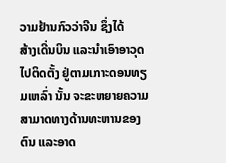ວາມຢ້ານກົວວ່າຈີນ ຊຶ່ງໄດ້
ສ້າງເດີ່ນບິນ ແລະນຳເອົາອາວຸດໄປຕິດຕັ້ງ ຢູ່ຕາມເກາະດອນທຽມເຫລົ່າ ນັ້ນ ຈະຂະຫຍາຍຄວາມສາມາດທາງດ້ານທະຫານຂອງຕົນ ແລະອາດ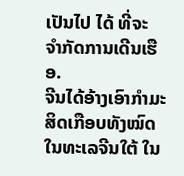ເປັນໄປ ໄດ້ ທີ່ຈະ
ຈຳກັດການເດີນເຮືອ.
ຈີນໄດ້ອ້າງເອົາກຳມະສິດເກືອບທັງໝົດໃນທະເລຈີນໃຕ້ ໃນ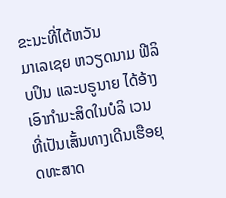ຂະນະທີ່ໄຕ້ຫວັນ
ມາເລເຊຍ ຫວຽດນາມ ຟີລິບປິນ ແລະບຣູນາຍ ໄດ້ອ້າງເອົາກຳມະສິດໃນບໍລິ ເວນ
ທີ່ເປັນເສັ້ນທາງເດີນເຮືອຍຸດທະສາດ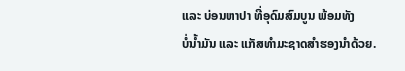ແລະ ບ່ອນຫາປາ ທີ່ອຸດົມສົມບູນ ພ້ອມທັງ
ບໍ່ນ້ຳມັນ ແລະ ແກັສທຳມະຊາດສຳຮອງນຳດ້ວຍ.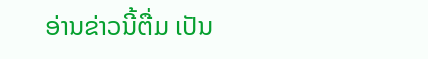ອ່ານຂ່າວນີ້ຕື່ມ ເປັນ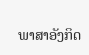ພາສາອັງກິດ